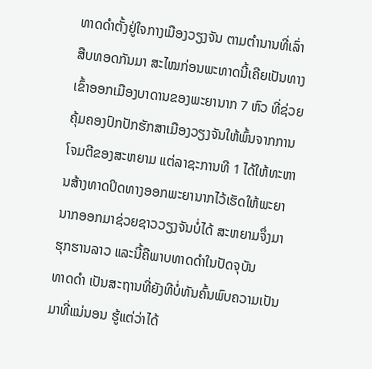ທາດດໍາຕັ້ງຢູ່ໃຈກາງເມືອງວຽງຈັນ ຕາມຕໍານານທີ່ເລົ່າສືບທອດກັນມາ ສະໄໝກ່ອນພະທາດນີ້ເຄີຍເປັນທາງເຂົ້າອອກເມືອງບາດານຂອງພະຍານາກ 7 ຫົວ ທີ່ຊ່ວຍຄຸ້ມຄອງປົກປັກຮັກສາເມືອງວຽງຈັນໃຫ້ພົ້ນຈາກການໂຈມຕີຂອງສະຫຍາມ ແຕ່ລາຊະການທີ 1 ໄດ້ໃຫ້ທະຫານສ້າງທາດປິດທາງອອກພະຍານາກໄວ້ເຮັດໃຫ້ພະຍານາກອອກມາຊ່ວຍຊາວວຽງຈັນບໍ່ໄດ້ ສະຫຍາມຈຶ່ງມາຮຸກຮານລາວ ແລະນີ້ຄືພາບທາດດໍາໃນປັດຈຸບັນ
ທາດດໍາ ເປັນສະຖານທີ່ຍັງທີບໍ່ທັນຄົ້ນພົບຄວາມເປັນມາທີ່ແນ່ນອນ ຮູ້ແຕ່ວ່າໄດ້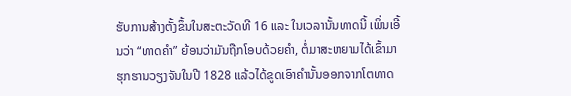ຮັບການສ້າງຕັ້ງຂຶ້ນໃນສະຕະວັດທີ 16 ແລະ ໃນເວລານັ້ນທາດນີ້ ເພິ່ນເອີ້ນວ່າ “ທາດຄໍາ” ຍ້ອນວ່າມັນຖືກໂອບດ້ວຍຄໍາ, ຕໍ່ມາສະຫຍາມໄດ້ເຂົ້າມາຮຸກຮານວຽງຈັນໃນປີ 1828 ແລ້ວໄດ້ຂູດເອົາຄໍານັ້ນອອກຈາກໂຕທາດ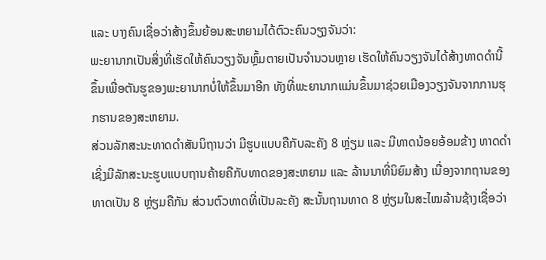ແລະ ບາງຄົນເຊື່ອວ່າສ້າງຂຶ້ນຍ້ອນສະຫຍາມໄດ້ຕົວະຄົນວຽງຈັນວ່າ:
ພະຍານາກເປັນສິ່ງທີ່ເຮັດໃຫ້ຄົນວຽງຈັນຫຼົ້ມຕາຍເປັນຈໍານວນຫຼາຍ ເຮັດໃຫ້ຄົນວຽງຈັນໄດ້ສ້າງທາດດໍານີ້ຂຶ້ນເພື່ອຕັນຮູຂອງພະຍານາກບໍ່ໃຫ້ຂຶ້ນມາອີກ ທັງທີ່ພະຍານາກແມ່ນຂຶ້ນມາຊ່ວຍເມືອງວຽງຈັນຈາກການຮຸກຮານຂອງສະຫຍາມ.
ສ່ວນລັກສະນະທາດດໍາສັນນິຖານວ່າ ມີຮູບແບບຄືກັບລະຄັງ 8 ຫຼ່ຽມ ແລະ ມີທາດນ້ອຍອ້ອມຂ້າງ ທາດດໍາ ເຊິ່ງມີລັກສະນະຮູບແບບຖານຄ້າຍຄືກັບທາດຂອງສະຫຍາມ ແລະ ລ້ານນາທີ່ນິຍົມສ້າງ ເນື່ອງຈາກຖານຂອງທາດເປັນ 8 ຫຼ່ຽມຄືກັນ ສ່ວນຕົວທາດທີ່ເປັນລະຄັງ ສະນັ້ນຖານທາດ 8 ຫຼ່ຽມໃນສະໄໝລ້ານຊ້າງເຊື່ອວ່າ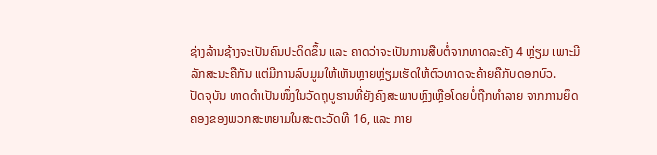ຊ່າງລ້ານຊ້າງຈະເປັນຄົນປະດິດຂຶ້ນ ແລະ ຄາດວ່າຈະເປັນການສືບຕໍ່ຈາກທາດລະຄັງ 4 ຫຼ່ຽມ ເພາະມີລັກສະນະຄືກັນ ແຕ່ມີການລົບມູມໃຫ້ເຫັນຫຼາຍຫຼ່ຽມເຮັດໃຫ້ຕົວທາດຈະຄ້າຍຄືກັບດອກບົວ.
ປັດຈຸບັນ ທາດດໍາເປັນໜຶ່ງໃນວັດຖຸບູຮານທີ່ຍັງຄົງສະພາບຫຼົງເຫຼືອໂດຍບໍ່ຖືກທໍາລາຍ ຈາກການຍຶດຄອງຂອງພວກສະຫຍາມໃນສະຕະວັດທີ 16, ແລະ ກາຍ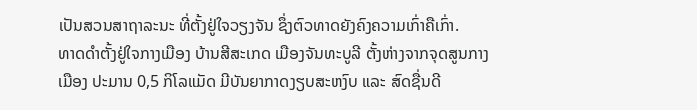ເປັນສວນສາຖາລະນະ ທີ່ຕັ້ງຢູ່ໃຈວຽງຈັນ ຊຶ່ງຕົວທາດຍັງຄົງຄວາມເກົ່າຄືເກົ່າ.
ທາດດໍາຕັ້ງຢູ່ໃຈກາງເມືອງ ບ້ານສີສະເກດ ເມືອງຈັນທະບູລີ ຕັ້ງຫ່າງຈາກຈຸດສູນກາງເມືອງ ປະມານ 0,5 ກິໂລແມັດ ມີບັນຍາກາດງຽບສະຫງົບ ແລະ ສົດຊື່ນດີ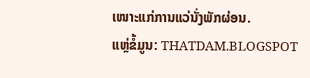ເໜາະແກ່ການແວ່ນັ່ງພັກຜ່ອນ.
ແຫຼ່ຂໍ້ມູນ: THATDAM.BLOGSPOT